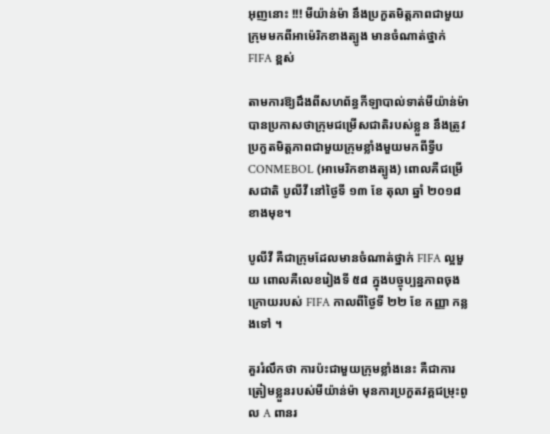អុញនោះ !!! មីយ៉ាន់ម៉ា នឹងប្រកួតមិត្តភាពជាមួយក្រុមមកពីអាម៉េរិកខាងត្បូង មានចំណាត់ថ្នាក់ FIFA ខ្ពស់

តាមការឱ្យដឹងពីសហព័ន្ធកីឡាបាល់ទាត់មីយ៉ាន់ម៉ា បានប្រកាសថាក្រុមជម្រើសជាតិរបស់ខ្លួន នឹងត្រូវប្រកួតមិត្តភាពជាមួយក្រុមខ្លាំងមួយមកពីទ្វីប CONMEBOL (អាមេរិកខាងត្បូង) ពោលគឺជម្រើសជាតិ បូលីវី នៅថ្ងៃទី ១៣ ខែ តុលា ឆ្នាំ ២០១៨ខាងមុខ។

បូលីវី គឺជាក្រុមដែលមានចំណាត់ថ្នាក់ FIFA ល្អមួយ ពោលគឺលេខរៀងទី ៥៨ ក្នុងបច្ចុប្បន្នភាពចុងក្រោយរបស់ FIFA កាលពីថ្ងៃទី ២២ ខែ កញ្ញា កន្លងទៅ ។

គួររំលឹកថា ការប៉ះជាមួយក្រុមខ្លាំងនេះ គឺជាការត្រៀមខ្លួនរបស់មីយ៉ាន់ម៉ា មុនការប្រកួតវគ្គជម្រុះពូល A ពានរ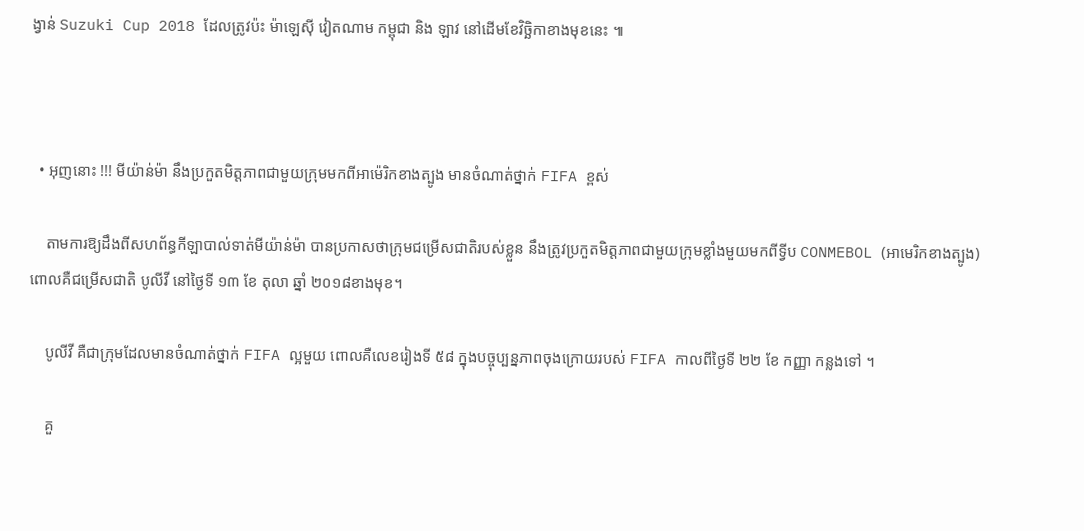ង្វាន់ Suzuki Cup 2018 ដែលត្រូវប៉ះ ម៉ាឡេស៊ី វៀតណាម កម្ពុជា និង ឡាវ នៅដើមខែវិច្ឆិកាខាងមុខនេះ ៕



  • អុញនោះ !!! មីយ៉ាន់ម៉ា នឹងប្រកួតមិត្តភាពជាមួយក្រុមមកពីអាម៉េរិកខាងត្បូង មានចំណាត់ថ្នាក់ FIFA ខ្ពស់

    តាមការឱ្យដឹងពីសហព័ន្ធកីឡាបាល់ទាត់មីយ៉ាន់ម៉ា បានប្រកាសថាក្រុមជម្រើសជាតិរបស់ខ្លួន នឹងត្រូវប្រកួតមិត្តភាពជាមួយក្រុមខ្លាំងមួយមកពីទ្វីប CONMEBOL (អាមេរិកខាងត្បូង) ពោលគឺជម្រើសជាតិ បូលីវី នៅថ្ងៃទី ១៣ ខែ តុលា ឆ្នាំ ២០១៨ខាងមុខ។

    បូលីវី គឺជាក្រុមដែលមានចំណាត់ថ្នាក់ FIFA ល្អមួយ ពោលគឺលេខរៀងទី ៥៨ ក្នុងបច្ចុប្បន្នភាពចុងក្រោយរបស់ FIFA កាលពីថ្ងៃទី ២២ ខែ កញ្ញា កន្លងទៅ ។

    គួ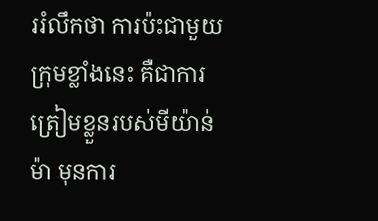ររំលឹកថា ការប៉ះជាមួយក្រុមខ្លាំងនេះ គឺជាការត្រៀមខ្លួនរបស់មីយ៉ាន់ម៉ា មុនការ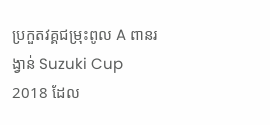ប្រកួតវគ្គជម្រុះពូល A ពានរង្វាន់ Suzuki Cup 2018 ដែល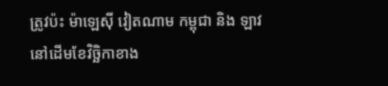ត្រូវប៉ះ ម៉ាឡេស៊ី វៀតណាម កម្ពុជា និង ឡាវ នៅដើមខែវិច្ឆិកាខាង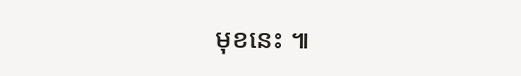មុខនេះ ៕